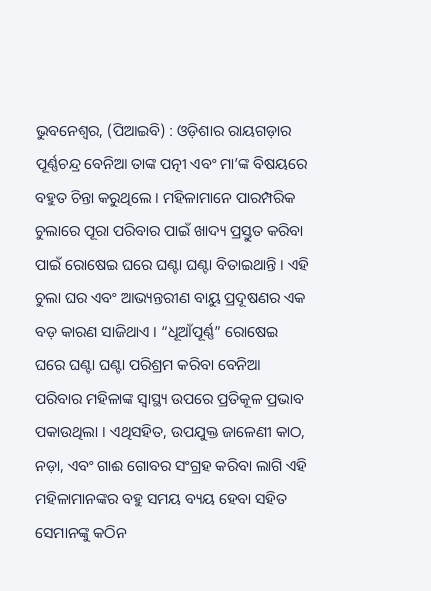ଭୁବନେଶ୍ୱର, (ପିଆଇବି) : ଓଡ଼ିଶାର ରାୟଗଡ଼ାର ପୂର୍ଣ୍ଣଚନ୍ଦ୍ର ବେନିଆ ତାଙ୍କ ପତ୍ନୀ ଏବଂ ମା’ଙ୍କ ବିଷୟରେ ବହୁତ ଚିନ୍ତା କରୁଥିଲେ । ମହିଳାମାନେ ପାରମ୍ପରିକ ଚୁଲାରେ ପୂରା ପରିବାର ପାଇଁ ଖାଦ୍ୟ ପ୍ରସ୍ତୁତ କରିବା ପାଇଁ ରୋଷେଇ ଘରେ ଘଣ୍ଟା ଘଣ୍ଟା ବିତାଇଥାନ୍ତି । ଏହି ଚୁଲା ଘର ଏବଂ ଆଭ୍ୟନ୍ତରୀଣ ବାୟୁ ପ୍ରଦୂଷଣର ଏକ ବଡ଼ କାରଣ ସାଜିଥାଏ । “ଧୂଆଁପୂର୍ଣ୍ଣ” ରୋଷେଇ ଘରେ ଘଣ୍ଟା ଘଣ୍ଟା ପରିଶ୍ରମ କରିବା ବେନିଆ ପରିବାର ମହିଳାଙ୍କ ସ୍ୱାସ୍ଥ୍ୟ ଉପରେ ପ୍ରତିକୂଳ ପ୍ରଭାବ ପକାଉଥିଲା । ଏଥିସହିତ, ଉପଯୁକ୍ତ ଜାଳେଣୀ କାଠ, ନଡ଼ା, ଏବଂ ଗାଈ ଗୋବର ସଂଗ୍ରହ କରିବା ଲାଗି ଏହି ମହିଳାମାନଙ୍କର ବହୁ ସମୟ ବ୍ୟୟ ହେବା ସହିତ ସେମାନଙ୍କୁ କଠିନ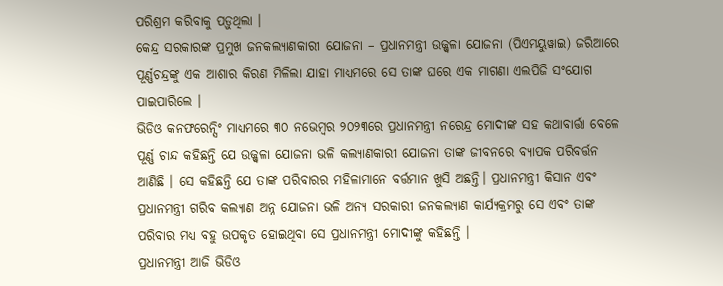ପରିଶ୍ରମ କରିବାକୁ ପଡ଼ୁଥିଲା ।
କେନ୍ଦ୍ର ସରକାରଙ୍କ ପ୍ରମୁଖ ଜନକଲ୍ୟାଣକାରୀ ଯୋଜନା – ପ୍ରଧାନମନ୍ତ୍ରୀ ଉଜ୍ଜ୍ୱଳା ଯୋଜନା (ପିଏମୟୁୱାଇ) ଜରିଆରେ ପୂର୍ଣ୍ଣଚନ୍ଦ୍ରଙ୍କୁ ଏକ ଆଶାର କିରଣ ମିଳିଲା ଯାହା ମାଧ୍ୟମରେ ସେ ତାଙ୍କ ଘରେ ଏକ ମାଗଣା ଏଲପିଜି ସଂଯୋଗ ପାଇପାରିଲେ ।
ଭିଡିଓ କନଫରେନ୍ସିଂ ମାଧ୍ୟମରେ ୩୦ ନଭେମ୍ବର ୨୦୨୩ରେ ପ୍ରଧାନମନ୍ତ୍ରୀ ନରେନ୍ଦ୍ର ମୋଦୀଙ୍କ ସହ କଥାବାର୍ତ୍ତା ବେଳେ ପୂର୍ଣ୍ଣ ଚାନ୍ଦ କହିଛନ୍ତି ଯେ ଉଜ୍ଜ୍ୱଳା ଯୋଜନା ଭଳି କଲ୍ୟାଣକାରୀ ଯୋଜନା ତାଙ୍କ ଜୀବନରେ ବ୍ୟାପକ ପରିବର୍ତ୍ତନ ଆଣିଛି । ସେ କହିଛନ୍ତି ଯେ ତାଙ୍କ ପରିବାରର ମହିଳାମାନେ ବର୍ତ୍ତମାନ ଖୁସି ଅଛନ୍ତି। ପ୍ରଧାନମନ୍ତ୍ରୀ କିସାନ ଏବଂ ପ୍ରଧାନମନ୍ତ୍ରୀ ଗରିବ କଲ୍ୟାଣ ଅନ୍ନ ଯୋଜନା ଭଳି ଅନ୍ୟ ସରକାରୀ ଜନକଲ୍ୟାଣ କାର୍ଯ୍ୟକ୍ରମରୁ ସେ ଏବଂ ତାଙ୍କ ପରିବାର ମଧ୍ୟ ବହୁ ଉପକୃତ ହୋଇଥିବା ସେ ପ୍ରଧାନମନ୍ତ୍ରୀ ମୋଦୀଙ୍କୁ କହିଛନ୍ତି ।
ପ୍ରଧାନମନ୍ତ୍ରୀ ଆଜି ଭିଡିଓ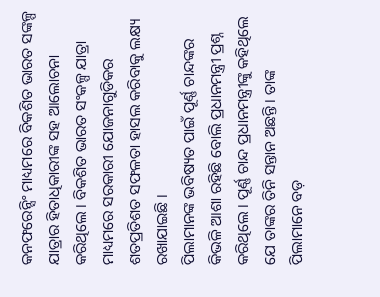କନଫରେନ୍ସିଂ ମାଧ୍ୟମରେ ବିକଶିତ ଭାରତ ସଙ୍କଳ୍ପ ଯାତ୍ରାର ହିତାଧିକାରୀଙ୍କ ସହ ଆଲୋଚନା କରିଥିଲେ । ବିକଶିତ ଭାରତ ସଂକଳ୍ପ ଯାତ୍ରା ମାଧ୍ୟମରେ ସରକାରୀ ଯୋଜନାଗୁଡିକର ଶତପ୍ରତିଶତ ସଫଳତା ହାସଲ କରିବାକୁ ଲକ୍ଷ୍ୟ ରଖାଯାଇଛି ।
ପିଲାମାନଙ୍କ ଭବିଷ୍ୟତ ପାଇଁ ପୂର୍ଣ୍ଣ ଚାନ୍ଦଙ୍କର କିଭଳି ଆଶା ରହିଛି ବୋଲି ପ୍ରଧାନମନ୍ତ୍ରୀ ପ୍ରଶ୍ନ କରିଥିଲେ । ପୂର୍ଣ୍ଣ ଚାନ୍ଦ ପ୍ରଧାନମନ୍ତ୍ରୀଙ୍କୁ କହିଥିଲେ ଯେ ତାଙ୍କର ତିନି ସନ୍ତାନ ଅଛନ୍ତି। ତାଙ୍କ ପିଲାମାନେ ବଡ଼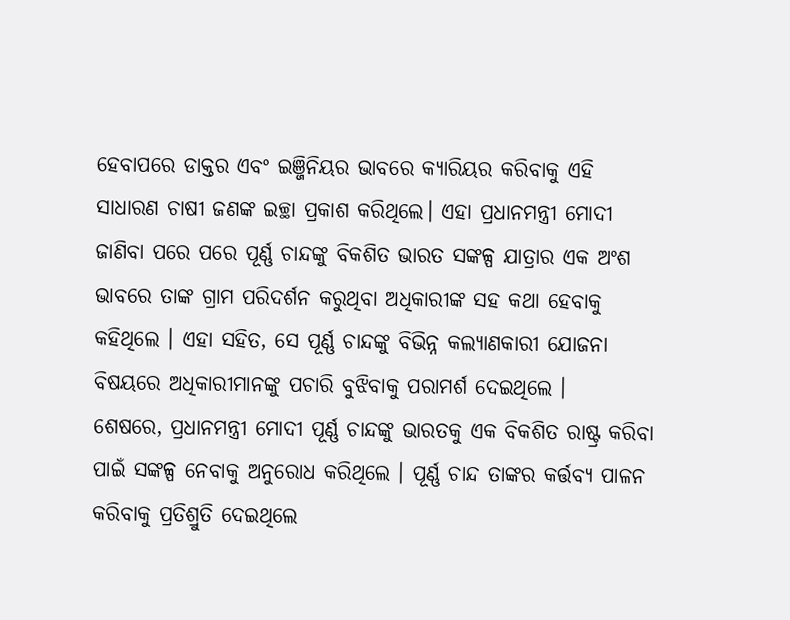ହେବାପରେ ଡାକ୍ତର ଏବଂ ଇଞ୍ଜିନିୟର ଭାବରେ କ୍ୟାରିୟର କରିବାକୁ ଏହି ସାଧାରଣ ଚାଷୀ ଜଣଙ୍କ ଇଚ୍ଛା ପ୍ରକାଶ କରିଥିଲେ। ଏହା ପ୍ରଧାନମନ୍ତ୍ରୀ ମୋଦୀ ଜାଣିବା ପରେ ପରେ ପୂର୍ଣ୍ଣ ଚାନ୍ଦଙ୍କୁ ବିକଶିତ ଭାରତ ସଙ୍କଳ୍ପ ଯାତ୍ରାର ଏକ ଅଂଶ ଭାବରେ ତାଙ୍କ ଗ୍ରାମ ପରିଦର୍ଶନ କରୁଥିବା ଅଧିକାରୀଙ୍କ ସହ କଥା ହେବାକୁ କହିଥିଲେ । ଏହା ସହିତ, ସେ ପୂର୍ଣ୍ଣ ଚାନ୍ଦଙ୍କୁ ବିଭିନ୍ନ କଲ୍ୟାଣକାରୀ ଯୋଜନା ବିଷୟରେ ଅଧିକାରୀମାନଙ୍କୁ ପଚାରି ବୁଝିବାକୁ ପରାମର୍ଶ ଦେଇଥିଲେ ।
ଶେଷରେ, ପ୍ରଧାନମନ୍ତ୍ରୀ ମୋଦୀ ପୂର୍ଣ୍ଣ ଚାନ୍ଦଙ୍କୁ ଭାରତକୁ ଏକ ବିକଶିତ ରାଷ୍ଟ୍ର କରିବା ପାଇଁ ସଙ୍କଳ୍ପ ନେବାକୁ ଅନୁରୋଧ କରିଥିଲେ । ପୂର୍ଣ୍ଣ ଚାନ୍ଦ ତାଙ୍କର କର୍ତ୍ତବ୍ୟ ପାଳନ କରିବାକୁ ପ୍ରତିଶ୍ରୁତି ଦେଇଥିଲେ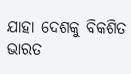ଯାହା ଦେଶକୁ ବିକଶିତ ଭାରତ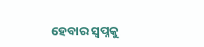ହେବାର ସ୍ୱପ୍ନକୁ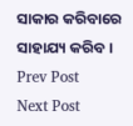ସାକାର କରିବାରେ ସାହାଯ୍ୟ କରିବ ।
Prev Post
Next Post